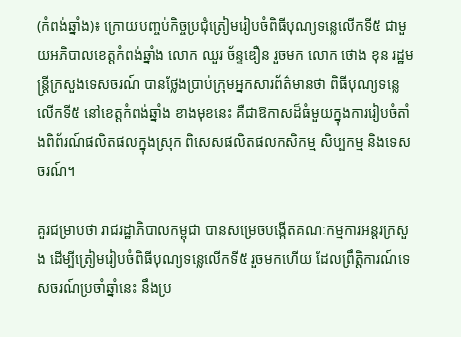(កំពង់ឆ្នាំង)៖ ក្រោយបញ្ចប់កិច្ចប្រជុំត្រៀមរៀបចំពិធីបុណ្យទន្លេលើកទី៥ ជាមួយអភិបាលខេត្តកំពង់ឆ្នាំង លោក ឈួរ ច័ន្ទឌឿន រួចមក លោក ថោង ខុន រដ្ឋមន្ត្រីក្រសួងទេសចរណ៍ បានថ្លែងប្រាប់ក្រុមអ្នកសារព័ត៌មានថា ពិធីបុណ្យទន្លេលើកទី៥ នៅខេត្តកំពង់ឆ្នាំង ខាងមុខនេះ គឺជាឱកាសដ៏ធំមួយក្នុងការរៀបចំតាំងពិព័រណ៍ផលិតផលក្នុងស្រុក ពិសេសផលិតផលកសិកម្ម សិប្បកម្ម និងទេសចរណ៍។

គួរជម្រាបថា រាជរដ្ឋាភិបាលកម្ពុជា បានសម្រេចបង្កើតគណៈកម្មការអន្តរក្រសួង ដើម្បីត្រៀមរៀបចំពិធីបុណ្យទន្លេលើកទី៥ រួចមកហើយ ដែលព្រឹត្តិការណ៍ទេសចរណ៍ប្រចាំឆ្នាំនេះ នឹងប្រ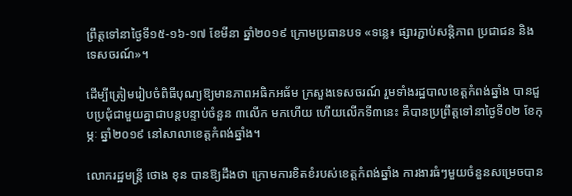ព្រឹត្តទៅនាថ្ងៃទី១៥-១៦-១៧ ខែមីនា ឆ្នាំ២០១៩ ក្រោមប្រធានបទ «ទន្លេ៖ ផ្សារភ្ជាប់សន្តិភាព ប្រជាជន និងទេសចរណ៍»។

ដើម្បីត្រៀមរៀបចំពិធីបុណ្យឱ្យមានភាពអធិកអធ័ម ក្រសួងទេសចរណ៍ រួមទាំងរដ្ឋបាលខេត្តកំពង់ឆ្នាំង បានជួបប្រជុំជាមួយគ្នាជាបន្តបន្ទាប់ចំនួន ៣លើក មកហើយ ហើយលើកទី៣នេះ គឺបានប្រព្រឹត្តទៅនាថ្ងៃទី០២ ខែកុម្ភៈ ឆ្នាំ២០១៩ នៅសាលាខេត្តកំពង់ឆ្នាំង។

លោករដ្ឋមន្ត្រី ថោង ខុន បានឱ្យដឹងថា ក្រោមការខិតខំរបស់ខេត្តកំពង់ឆ្នាំង ការងារធំៗមួយចំនួនសម្រេចបាន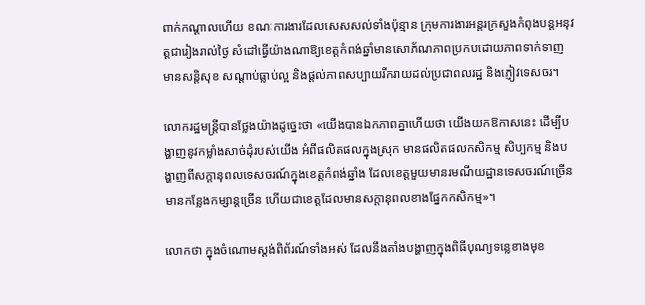ពាក់កណ្ដាលហើយ ខណៈការងារដែលសេសសល់ទាំងប៉ុន្មាន ក្រុមការងារអន្តរក្រសួងកំពុងបន្តអនុវត្តជារៀងរាល់ថ្ងៃ សំដៅធ្វើយ៉ាងណាឱ្យខេត្តកំពង់ឆ្នាំមានសោភ័ណភាពប្រកបដោយភាពទាក់ទាញ មានសន្តិសុខ សណ្ដាប់ធ្លាប់ល្អ និងផ្ដល់ភាពសប្បាយរីករាយដល់ប្រជាពលរដ្ឋ និងភ្ញៀវទេសចរ។

លោករដ្ឋមន្ត្រីបានថ្លែងយ៉ាងដូច្នេះថា «យើងបានឯកភាពគ្នាហើយថា យើងយកឱកាសនេះ ដើម្បីបង្ហាញនូវកម្លាំងសាច់ដុំរបស់យើង អំពីផលិតផលក្នុងស្រុក មានផលិតផលកសិកម្ម សិប្បកម្ម និងបង្ហាញពីសក្តានុពលទេសចរណ៍ក្នុងខេត្តកំពង់ឆ្នាំង ដែលខេត្តមួយមានរមណីយដ្ឋានទេសចរណ៍ច្រើន មានកន្លែងកម្សាន្តច្រើន ហើយជាខេត្តដែលមានសក្តានុពលខាងផ្នែកកសិកម្ម»។

លោកថា ក្នុងចំណោមស្ដង់ពិព័រណ៍ទាំងអស់ ដែលនឹងតាំងបង្ហាញក្នុងពិធីបុណ្យទន្លេខាងមុខ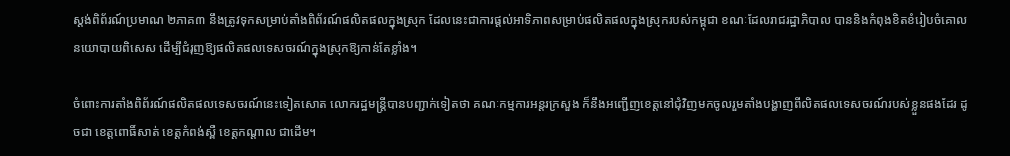ស្ដង់ពិព័រណ៍ប្រមាណ ២ភាគ៣ នឹងត្រូវទុកសម្រាប់តាំងពិព័រណ៍ផលិតផលក្នុងស្រុក ដែលនេះជាការផ្ដល់អាទិភាពសម្រាប់ផលិតផលក្នុងស្រុករបស់កម្ពុជា ខណៈដែលរាជរដ្ឋាភិបាល បាននិងកំពុងខិតខំរៀបចំគោលនយោបាយពិសេស ដើម្បីជំរុញឱ្យផលិតផលទេសចរណ៍ក្នុងស្រុកឱ្យកាន់តែខ្លាំង។

ចំពោះការតាំងពិព័រណ៍ផលិតផលទេសចរណ៍នេះទៀតសោត លោករដ្ឋមន្ត្រីបានបញ្ជាក់ទៀតថា គណៈកម្មការអន្តរក្រសួង ក៏នឹងអញ្ជើញខេត្តនៅជុំវិញមកចូលរួមតាំងបង្ហាញពីលិតផលទេសចរណ៍របស់ខ្លួនផងដែរ ដូចជា ខេត្តពោធិ៍សាត់ ខេត្តកំពង់ស្ពឺ ខេត្តកណ្ដាល ជាដើម។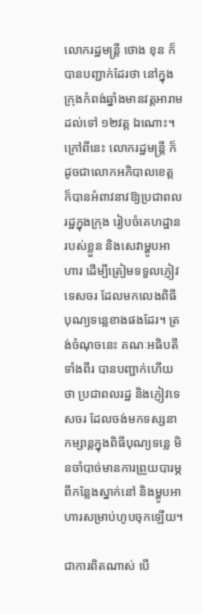លោករដ្ឋមន្ត្រី ថោង ខុន ក៏បានបញ្ជាក់ដែរថា នៅក្នុងក្រុងកំពង់ឆ្នាំងមានវត្តអារាមដល់ទៅ ១២វត្ត ឯណោះ។ ក្រៅពីនេះ លោករដ្ឋមន្ត្រី ក៏ដូចជាលោកអភិបាលខេត្ត ក៏បានអំពាវនាវឱ្យប្រជាពលរដ្ឋក្នុងក្រុង រៀបចំគេហដ្ឋានរបស់ខ្លួន និងសេវាម្ហូបអាហារ ដើម្បីត្រៀមទទួលភ្ញៀវទេសចរ ដែលមកលេងពិធីបុណ្យទន្លេខាងផងដែរ។ ត្រង់ចំណុចនេះ គណៈអធិបតីទាំងពីរ បានបញ្ជាក់ហើយថា ប្រជាពលរដ្ឋ និងភ្ញៀវទេសចរ ដែលចង់មកទស្សនាកម្សាន្តក្នុងពិធីបុណ្យទន្លេ មិនចាំបាច់មានការព្រួយបារម្ភពីកន្លែងស្នាក់នៅ និងម្ហូបអាហារសម្រាប់ហូបចុកឡើយ។

ជាការពិតណាស់ បើ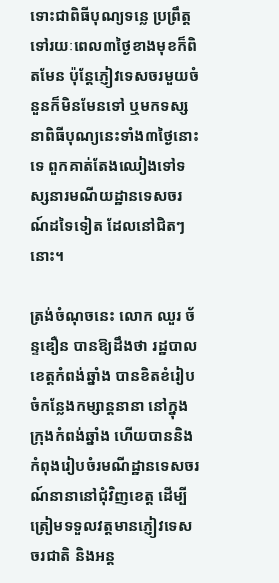ទោះជាពិធីបុណ្យទន្លេ ប្រព្រឹត្តទៅរយៈពេល៣ថ្ងៃខាងមុខក៏ពិតមែន ប៉ុន្តែភ្ញៀវទេសចរមួយចំនួនក៏មិនមែនទៅ ឬមកទស្សនាពិធីបុណ្យនេះទាំង៣ថ្ងៃនោះទេ ពួកគាត់តែងឈៀងទៅទស្សនារមណីយដ្ឋានទេសចរណ៍ដទៃទៀត ដែលនៅជិតៗនោះ។

ត្រង់ចំណុចនេះ លោក ឈួរ ច័ន្ទឌឿន បានឱ្យដឹងថា រដ្ឋបាលខេត្តកំពង់ឆ្នាំង បានខិតខំរៀបចំកន្លែងកម្សាន្តនានា នៅក្នុងក្រុងកំពង់ឆ្នាំង ហើយបាននិងកំពុងរៀបចំរមណីដ្ឋានទេសចរណ៍នានានៅជុំវិញខេត្ត ដើម្បីត្រៀមទទួលវត្តមានភ្ញៀវទេសចរជាតិ និងអន្ត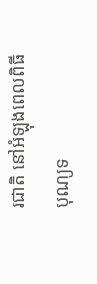រជាតិ នៅអំឡុងពេលពិធីបុណ្យទ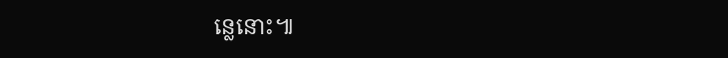ន្លេនោះ៕